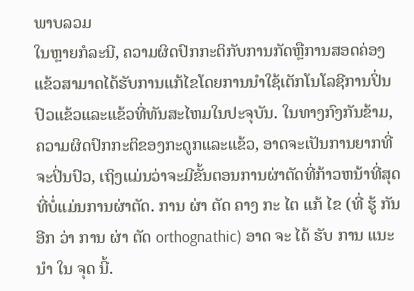ພາບລວມ
ໃນຫຼາຍກໍລະນີ, ຄວາມຜິດປົກກະຕິກັບການກັດຫຼືການສອດຄ່ອງແຂ້ວສາມາດໄດ້ຮັບການແກ້ໄຂໂດຍການນໍາໃຊ້ເຕັກໂນໂລຊີການປິ່ນປົວແຂ້ວແລະແຂ້ວທີ່ທັນສະໄຫມໃນປະຈຸບັນ. ໃນທາງກົງກັນຂ້າມ, ຄວາມຜິດປົກກະຕິຂອງກະດູກແລະແຂ້ວ, ອາດຈະເປັນການຍາກທີ່ຈະປິ່ນປົວ, ເຖິງແມ່ນວ່າຈະມີຂັ້ນຕອນການຜ່າຕັດທີ່ກ້າວຫນ້າທີ່ສຸດທີ່ບໍ່ແມ່ນການຜ່າຕັດ. ການ ຜ່າ ຕັດ ຄາງ ກະ ໄຕ ແກ້ ໄຂ (ທີ່ ຮູ້ ກັນ ອີກ ວ່າ ການ ຜ່າ ຕັດ orthognathic) ອາດ ຈະ ໄດ້ ຮັບ ການ ແນະ ນໍາ ໃນ ຈຸດ ນີ້.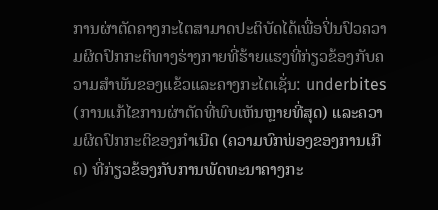ການຜ່າຕັດຄາງກະໄຕສາມາດປະຕິບັດໄດ້ເພື່ອປິ່ນປົວຄວາມຜິດປົກກະຕິທາງຮ່າງກາຍທີ່ຮ້າຍແຮງທີ່ກ່ຽວຂ້ອງກັບຄວາມສໍາພັນຂອງແຂ້ວແລະຄາງກະໄຕເຊັ່ນ: underbites (ການແກ້ໄຂການຜ່າຕັດທີ່ພົບເຫັນຫຼາຍທີ່ສຸດ) ແລະຄວາມຜິດປົກກະຕິຂອງກໍາເນີດ (ຄວາມບົກພ່ອງຂອງການເກີດ) ທີ່ກ່ຽວຂ້ອງກັບການພັດທະນາຄາງກະ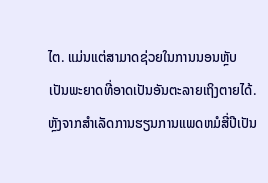ໄຕ. ແມ່ນແຕ່ສາມາດຊ່ວຍໃນການນອນຫຼັບ ເປັນພະຍາດທີ່ອາດເປັນອັນຕະລາຍເຖິງຕາຍໄດ້. ຫຼັງຈາກສໍາເລັດການຮຽນການແພດຫມໍສີ່ປີເປັນ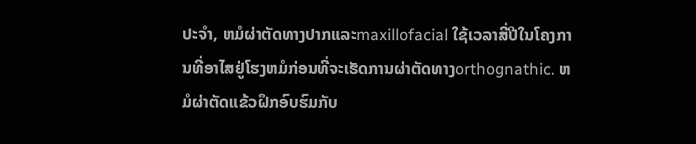ປະຈໍາ, ຫມໍຜ່າຕັດທາງປາກແລະmaxillofacial ໃຊ້ເວລາສີ່ປີໃນໂຄງການທີ່ອາໄສຢູ່ໂຮງຫມໍກ່ອນທີ່ຈະເຮັດການຜ່າຕັດທາງorthognathic. ຫມໍຜ່າຕັດແຂ້ວຝຶກອົບຮົມກັບ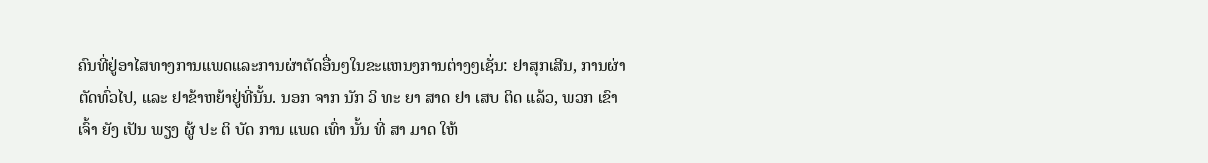ຄົນທີ່ຢູ່ອາໄສທາງການແພດແລະການຜ່າຕັດອື່ນໆໃນຂະແຫນງການຕ່າງໆເຊັ່ນ: ຢາສຸກເສີນ, ການຜ່າຕັດທົ່ວໄປ, ແລະ ຢາຂ້າຫຍ້າຢູ່ທີ່ນັ້ນ. ນອກ ຈາກ ນັກ ວິ ທະ ຍາ ສາດ ຢາ ເສບ ຕິດ ແລ້ວ, ພວກ ເຂົາ ເຈົ້າ ຍັງ ເປັນ ພຽງ ຜູ້ ປະ ຕິ ບັດ ການ ແພດ ເທົ່າ ນັ້ນ ທີ່ ສາ ມາດ ໃຫ້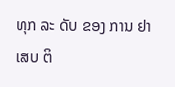ທຸກ ລະ ດັບ ຂອງ ການ ຢາ ເສບ ຕິ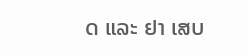ດ ແລະ ຢາ ເສບ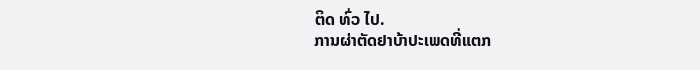ຕິດ ທົ່ວ ໄປ.
ການຜ່າຕັດຢາບ້າປະເພດທີ່ແຕກ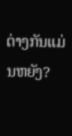ຕ່າງກັນແມ່ນຫຍັງ?